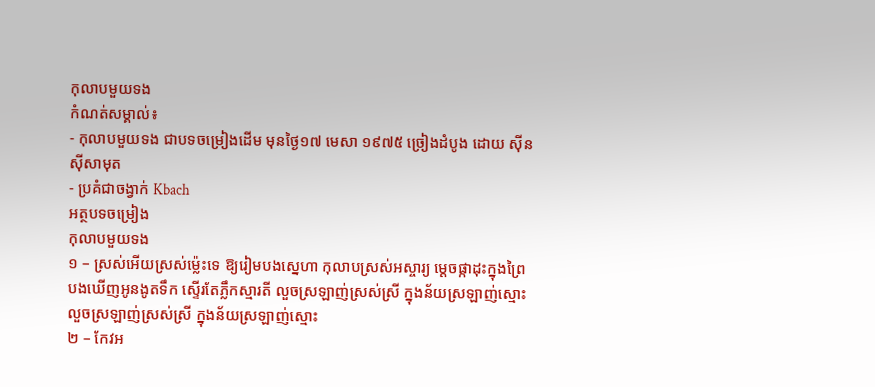កុលាបមួយទង
កំណត់សម្គាល់៖
- កុលាបមួយទង ជាបទចម្រៀងដើម មុនថ្ងៃ១៧ មេសា ១៩៧៥ ច្រៀងដំបូង ដោយ ស៊ីន ស៊ីសាមុត
- ប្រគំជាចង្វាក់ Kbach
អត្ថបទចម្រៀង
កុលាបមួយទង
១ – ស្រស់អើយស្រស់ម៉្លេះទេ ឱ្យរៀមបងស្នេហា កុលាបស្រស់អស្ចារ្យ ម្តេចផ្កាដុះក្នុងព្រៃ
បងឃើញអូនងូតទឹក ស្ទើរតែភ្លឹកស្មារតី លួចស្រឡាញ់ស្រស់ស្រី ក្នុងន័យស្រឡាញ់ស្មោះ
លួចស្រឡាញ់ស្រស់ស្រី ក្នុងន័យស្រឡាញ់ស្មោះ
២ – កែវអ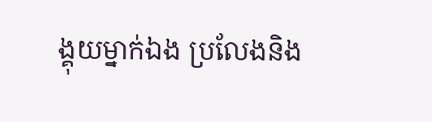ង្គុយម្នាក់ឯង ប្រលែងនិង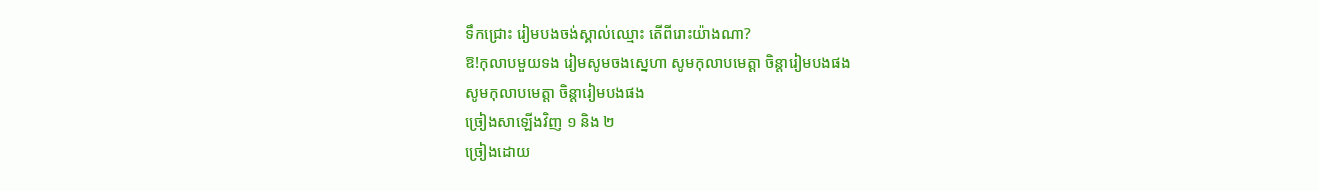ទឹកជ្រោះ រៀមបងចង់ស្គាល់ឈ្មោះ តើពីរោះយ៉ាងណា?
ឱ!កុលាបមួយទង រៀមសូមចងស្នេហា សូមកុលាបមេត្តា ចិន្តារៀមបងផង
សូមកុលាបមេត្តា ចិន្តារៀមបងផង
ច្រៀងសាឡើងវិញ ១ និង ២
ច្រៀងដោយ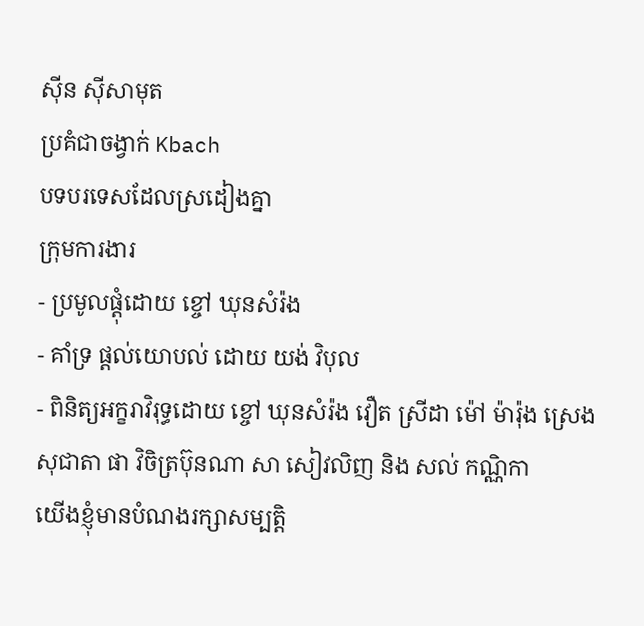ស៊ីន ស៊ីសាមុត
ប្រគំជាចង្វាក់ Kbach
បទបរទេសដែលស្រដៀងគ្នា
ក្រុមការងារ
- ប្រមូលផ្ដុំដោយ ខ្ចៅ ឃុនសំរ៉ង
- គាំទ្រ ផ្ដល់យោបល់ ដោយ យង់ វិបុល
- ពិនិត្យអក្ខរាវិរុទ្ធដោយ ខ្ចៅ ឃុនសំរ៉ង វឿត ស្រីដា ម៉ៅ ម៉ារ៉ុង ស្រេង សុជាតា ផា វិចិត្រប៊ុនណា សា សៀវលិញ និង សល់ កណ្ណិកា
យើងខ្ញុំមានបំណងរក្សាសម្បត្តិ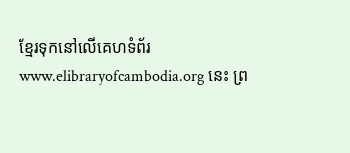ខ្មែរទុកនៅលើគេហទំព័រ www.elibraryofcambodia.org នេះ ព្រ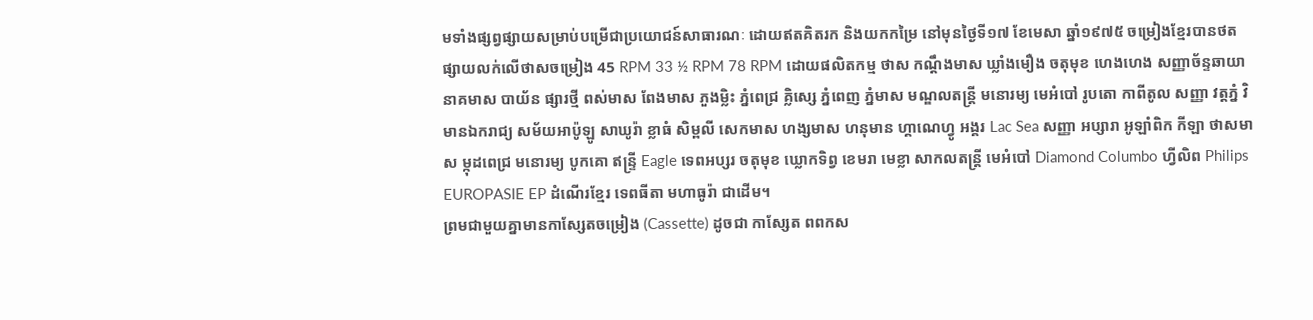មទាំងផ្សព្វផ្សាយសម្រាប់បម្រើជាប្រយោជន៍សាធារណៈ ដោយឥតគិតរក និងយកកម្រៃ នៅមុនថ្ងៃទី១៧ ខែមេសា ឆ្នាំ១៩៧៥ ចម្រៀងខ្មែរបានថតផ្សាយលក់លើថាសចម្រៀង 45 RPM 33 ½ RPM 78 RPM ដោយផលិតកម្ម ថាស កណ្ដឹងមាស ឃ្លាំងមឿង ចតុមុខ ហេងហេង សញ្ញាច័ន្ទឆាយា នាគមាស បាយ័ន ផ្សារថ្មី ពស់មាស ពែងមាស ភួងម្លិះ ភ្នំពេជ្រ គ្លិស្សេ ភ្នំពេញ ភ្នំមាស មណ្ឌលតន្រ្តី មនោរម្យ មេអំបៅ រូបតោ កាពីតូល សញ្ញា វត្តភ្នំ វិមានឯករាជ្យ សម័យអាប៉ូឡូ សាឃូរ៉ា ខ្លាធំ សិម្ពលី សេកមាស ហង្សមាស ហនុមាន ហ្គាណេហ្វូ អង្គរ Lac Sea សញ្ញា អប្សារា អូឡាំពិក កីឡា ថាសមាស ម្កុដពេជ្រ មនោរម្យ បូកគោ ឥន្ទ្រី Eagle ទេពអប្សរ ចតុមុខ ឃ្លោកទិព្វ ខេមរា មេខ្លា សាកលតន្ត្រី មេអំបៅ Diamond Columbo ហ្វីលិព Philips EUROPASIE EP ដំណើរខ្មែរ ទេពធីតា មហាធូរ៉ា ជាដើម។
ព្រមជាមួយគ្នាមានកាសែ្សតចម្រៀង (Cassette) ដូចជា កាស្សែត ពពកស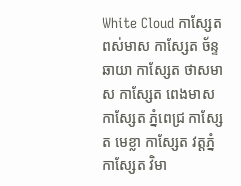White Cloud កាស្សែត ពស់មាស កាស្សែត ច័ន្ទឆាយា កាស្សែត ថាសមាស កាស្សែត ពេងមាស កាស្សែត ភ្នំពេជ្រ កាស្សែត មេខ្លា កាស្សែត វត្តភ្នំ កាស្សែត វិមា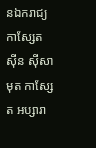នឯករាជ្យ កាស្សែត ស៊ីន ស៊ីសាមុត កាស្សែត អប្សារា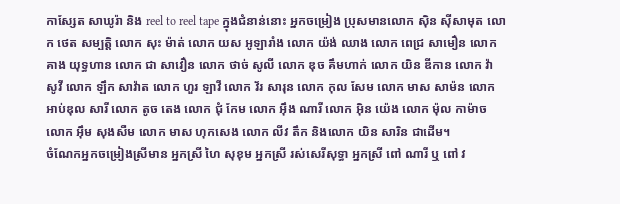កាស្សែត សាឃូរ៉ា និង reel to reel tape ក្នុងជំនាន់នោះ អ្នកចម្រៀង ប្រុសមានលោក ស៊ិន ស៊ីសាមុត លោក ថេត សម្បត្តិ លោក សុះ ម៉ាត់ លោក យស អូឡារាំង លោក យ៉ង់ ឈាង លោក ពេជ្រ សាមឿន លោក គាង យុទ្ធហាន លោក ជា សាវឿន លោក ថាច់ សូលី លោក ឌុច គឹមហាក់ លោក យិន ឌីកាន លោក វ៉ា សូវី លោក ឡឹក សាវ៉ាត លោក ហួរ ឡាវី លោក វ័រ សារុន លោក កុល សែម លោក មាស សាម៉ន លោក អាប់ឌុល សារី លោក តូច តេង លោក ជុំ កែម លោក អ៊ឹង ណារី លោក អ៊ិន យ៉េង លោក ម៉ុល កាម៉ាច លោក អ៊ឹម សុងសឺម លោក មាស ហុកសេង លោក លីវ តឹក និងលោក យិន សារិន ជាដើម។
ចំណែកអ្នកចម្រៀងស្រីមាន អ្នកស្រី ហៃ សុខុម អ្នកស្រី រស់សេរីសុទ្ធា អ្នកស្រី ពៅ ណារី ឬ ពៅ វ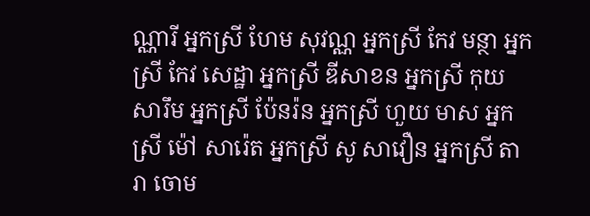ណ្ណារី អ្នកស្រី ហែម សុវណ្ណ អ្នកស្រី កែវ មន្ថា អ្នកស្រី កែវ សេដ្ឋា អ្នកស្រី ឌីសាខន អ្នកស្រី កុយ សារឹម អ្នកស្រី ប៉ែនរ៉ន អ្នកស្រី ហួយ មាស អ្នកស្រី ម៉ៅ សារ៉េត អ្នកស្រី សូ សាវឿន អ្នកស្រី តារា ចោម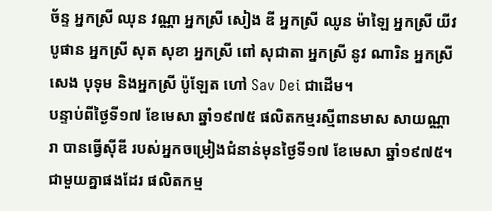ច័ន្ទ អ្នកស្រី ឈុន វណ្ណា អ្នកស្រី សៀង ឌី អ្នកស្រី ឈូន ម៉ាឡៃ អ្នកស្រី យីវ បូផាន អ្នកស្រី សុត សុខា អ្នកស្រី ពៅ សុជាតា អ្នកស្រី នូវ ណារិន អ្នកស្រី សេង បុទុម និងអ្នកស្រី ប៉ូឡែត ហៅ Sav Dei ជាដើម។
បន្ទាប់ពីថ្ងៃទី១៧ ខែមេសា ឆ្នាំ១៩៧៥ ផលិតកម្មរស្មីពានមាស សាយណ្ណារា បានធ្វើស៊ីឌី របស់អ្នកចម្រៀងជំនាន់មុនថ្ងៃទី១៧ ខែមេសា ឆ្នាំ១៩៧៥។ ជាមួយគ្នាផងដែរ ផលិតកម្ម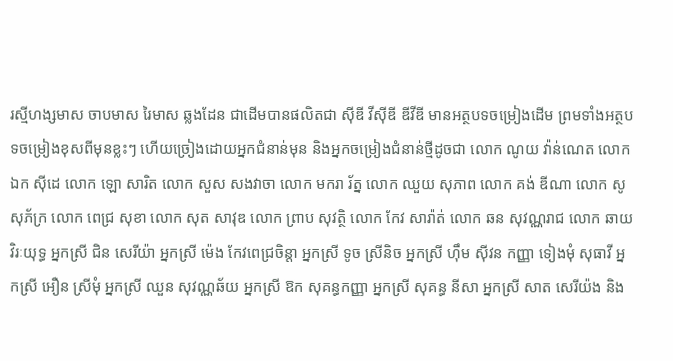រស្មីហង្សមាស ចាបមាស រៃមាស ឆ្លងដែន ជាដើមបានផលិតជា ស៊ីឌី វីស៊ីឌី ឌីវីឌី មានអត្ថបទចម្រៀងដើម ព្រមទាំងអត្ថបទចម្រៀងខុសពីមុនខ្លះៗ ហើយច្រៀងដោយអ្នកជំនាន់មុន និងអ្នកចម្រៀងជំនាន់ថ្មីដូចជា លោក ណូយ វ៉ាន់ណេត លោក ឯក ស៊ីដេ លោក ឡោ សារិត លោក សួស សងវាចា លោក មករា រ័ត្ន លោក ឈួយ សុភាព លោក គង់ ឌីណា លោក សូ សុភ័ក្រ លោក ពេជ្រ សុខា លោក សុត សាវុឌ លោក ព្រាប សុវត្ថិ លោក កែវ សារ៉ាត់ លោក ឆន សុវណ្ណរាជ លោក ឆាយ វិរៈយុទ្ធ អ្នកស្រី ជិន សេរីយ៉ា អ្នកស្រី ម៉េង កែវពេជ្រចិន្តា អ្នកស្រី ទូច ស្រីនិច អ្នកស្រី ហ៊ឹម ស៊ីវន កញ្ញា ទៀងមុំ សុធាវី អ្នកស្រី អឿន ស្រីមុំ អ្នកស្រី ឈួន សុវណ្ណឆ័យ អ្នកស្រី ឱក សុគន្ធកញ្ញា អ្នកស្រី សុគន្ធ នីសា អ្នកស្រី សាត សេរីយ៉ង និង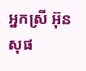អ្នកស្រី អ៊ុន សុផ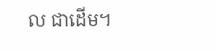ល ជាដើម។